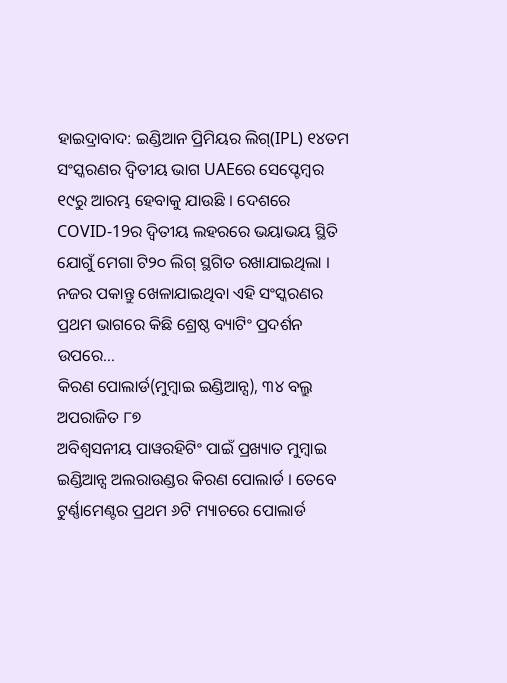ହାଇଦ୍ରାବାଦ: ଇଣ୍ଡିଆନ ପ୍ରିମିୟର ଲିଗ୍(IPL) ୧୪ତମ ସଂସ୍କରଣର ଦ୍ବିତୀୟ ଭାଗ UAEରେ ସେପ୍ଟେମ୍ବର ୧୯ରୁ ଆରମ୍ଭ ହେବାକୁ ଯାଉଛି । ଦେଶରେ COVID-19ର ଦ୍ବିତୀୟ ଲହରରେ ଭୟାଭୟ ସ୍ଥିତି ଯୋଗୁଁ ମେଗା ଟି୨୦ ଲିଗ୍ ସ୍ଥଗିତ ରଖାଯାଇଥିଲା ।
ନଜର ପକାନ୍ତୁ ଖେଳାଯାଇଥିବା ଏହି ସଂସ୍କରଣର ପ୍ରଥମ ଭାଗରେ କିଛି ଶ୍ରେଷ୍ଠ ବ୍ୟାଟିଂ ପ୍ରଦର୍ଶନ ଉପରେ...
କିରଣ ପୋଲାର୍ଡ(ମୁମ୍ବାଇ ଇଣ୍ଡିଆନ୍ସ), ୩୪ ବଲ୍ରୁ ଅପରାଜିତ ୮୭
ଅବିଶ୍ବସନୀୟ ପାୱରହିଟିଂ ପାଇଁ ପ୍ରଖ୍ୟାତ ମୁମ୍ବାଇ ଇଣ୍ଡିଆନ୍ସ ଅଲରାଉଣ୍ଡର କିରଣ ପୋଲାର୍ଡ । ତେବେ ଟୁର୍ଣ୍ଣାମେଣ୍ଟର ପ୍ରଥମ ୬ଟି ମ୍ୟାଚରେ ପୋଲାର୍ଡ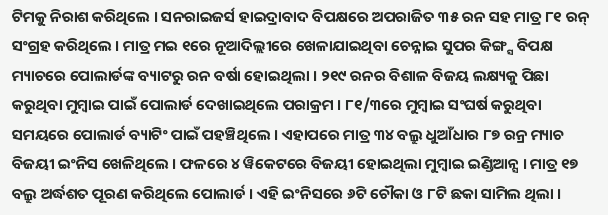ଟିମକୁ ନିରାଶ କରିଥିଲେ । ସନରାଇଜର୍ସ ହାଇଦ୍ରାବାଦ ବିପକ୍ଷରେ ଅପରାଜିତ ୩୫ ରନ ସହ ମାତ୍ର ୮୧ ରନ୍ ସଂଗ୍ରହ କରିଥିଲେ । ମାତ୍ର ମଇ ୧ରେ ନୂଆଦିଲ୍ଲୀରେ ଖେଳାଯାଇଥିବା ଚେନ୍ନାଇ ସୁପର କିଙ୍ଗ୍ସ ବିପକ୍ଷ ମ୍ୟାଚରେ ପୋଲାର୍ଡଙ୍କ ବ୍ୟାଟରୁ ରନ ବର୍ଷା ହୋଇଥିଲା । ୨୧୯ ରନର ବିଶାଳ ବିଜୟ ଲକ୍ଷ୍ୟକୁ ପିଛା କରୁଥିବା ମୁମ୍ବାଇ ପାଇଁ ପୋଲାର୍ଡ ଦେଖାଇଥିଲେ ପରାକ୍ରମ । ୮୧/୩ରେ ମୁମ୍ବାଇ ସଂଘର୍ଷ କରୁଥିବା ସମୟରେ ପୋଲାର୍ଡ ବ୍ୟାଟିଂ ପାଇଁ ପହଞ୍ଚିଥିଲେ । ଏହାପରେ ମାତ୍ର ୩୪ ବଲ୍ରୁ ଧୁଆଁଧାର ୮୭ ରନ୍ର ମ୍ୟାଚ ବିଜୟୀ ଇଂନିସ ଖେଳିଥିଲେ । ଫଳରେ ୪ ୱିକେଟରେ ବିଜୟୀ ହୋଇଥିଲା ମୁମ୍ବାଇ ଇଣ୍ଡିଆନ୍ସ । ମାତ୍ର ୧୭ ବଲ୍ରୁ ଅର୍ଦ୍ଧଶତ ପୂରଣ କରିଥିଲେ ପୋଲାର୍ଡ । ଏହି ଇଂନିସରେ ୬ଟି ଚୌକା ଓ ୮ଟି ଛକା ସାମିଲ ଥିଲା ।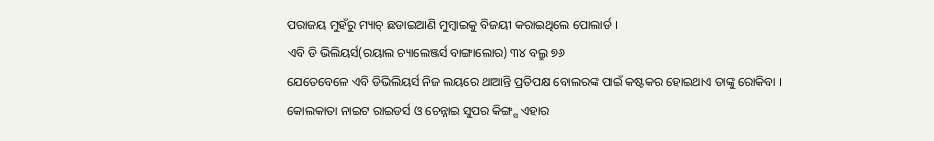ପରାଜୟ ମୁହଁରୁ ମ୍ୟାଚ୍ ଛଡାଇଆଣି ମୁମ୍ବାଇକୁ ବିଜୟୀ କରାଇଥିଲେ ପୋଲାର୍ଡ ।
ଏବି ଡି ଭିଲିୟର୍ସ(ରୟାଲ ଚ୍ୟାଲେଞ୍ଜର୍ସ ବାଙ୍ଗାଲୋର) ୩୪ ବଲ୍ରୁ ୭୬
ଯେତେବେଳେ ଏବି ଡିଭିଲିୟର୍ସ ନିଜ ଲୟରେ ଥାଆନ୍ତି ପ୍ରତିପକ୍ଷ ବୋଲରଙ୍କ ପାଇଁ କଷ୍ଟକର ହୋଇଥାଏ ତାଙ୍କୁ ରୋକିବା ।
କୋଲକାତା ନାଇଟ ରାଇଡର୍ସ ଓ ଚେନ୍ନାଇ ସୁପର କିଙ୍ଗ୍ସ ଏହାର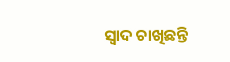ସ୍ବାଦ ଚାଖିଛନ୍ତି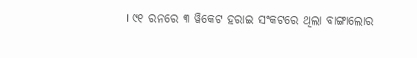। ୯୧ ରନରେ ୩ ୱିକେଟ ହରାଇ ସଂକଟରେ ଥିଲା ବାଙ୍ଗାଲୋର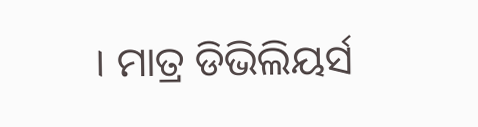। ମାତ୍ର ଡିଭିଲିୟର୍ସ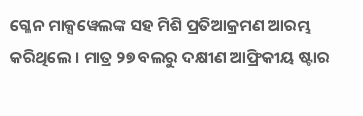ଗ୍ଳେନ ମାକ୍ସୱେଲଙ୍କ ସହ ମିଶି ପ୍ରତିଆକ୍ରମଣ ଆରମ୍ଭ କରିଥିଲେ । ମାତ୍ର ୨୭ ବଲରୁ ଦକ୍ଷୀଣ ଆଫ୍ରିକୀୟ ଷ୍ଟାର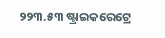୨୨୩.୫୩ ଷ୍ଟ୍ରାଇକରେଟ୍ରେ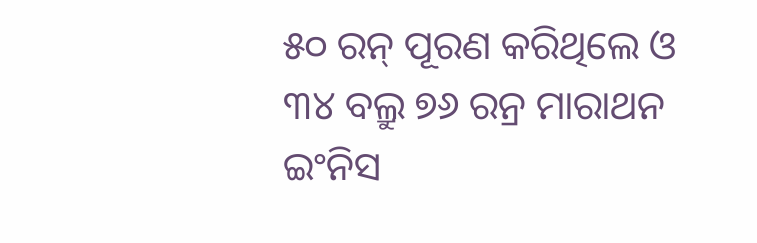୫୦ ରନ୍ ପୂରଣ କରିଥିଲେ ଓ ୩୪ ବଲ୍ରୁ ୭୬ ରନ୍ର ମାରାଥନ ଇଂନିସ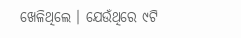ଖେଳିଥିଲେ । ଯେଉଁଥିରେ ୯ଟି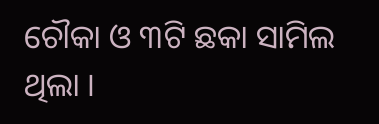ଚୌକା ଓ ୩ଟି ଛକା ସାମିଲ ଥିଲା ।